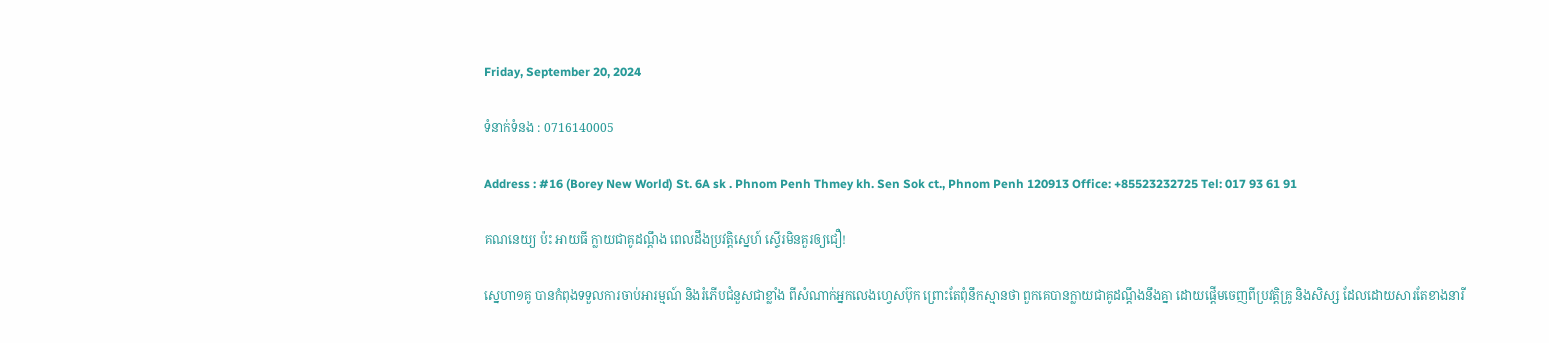Friday, September 20, 2024

ទំនាក់ទំនង : 0716140005

Address : #16 (Borey New World) St. 6A sk . Phnom Penh Thmey kh. Sen Sok ct., Phnom Penh 120913 Office: +85523232725 Tel: 017 93 61 91

គណនេយ្យ ប៉ះ អាយធី ក្លាយជាគូដណ្តឹង ពេលដឹងប្រវត្តិស្នេហ៍ ស្ទើរមិនគួរឲ្យជឿ!

ស្នេហា១គូ បានកំពុងទទួលការចាប់អារម្មណ៍ និងរំភើបជំនួសជាខ្លាំង ពីសំណាក់អ្នកលេងហ្វេសប៊ុក ព្រោះតែពុំនឹកស្មានថា ពួកគេបានក្លាយជាគូដណ្តឹងនឹងគ្នា ដោយផ្តើមចេញពីប្រវត្តិគ្រូ និងសិស្ស ដែលដោយសារតែខាងនារី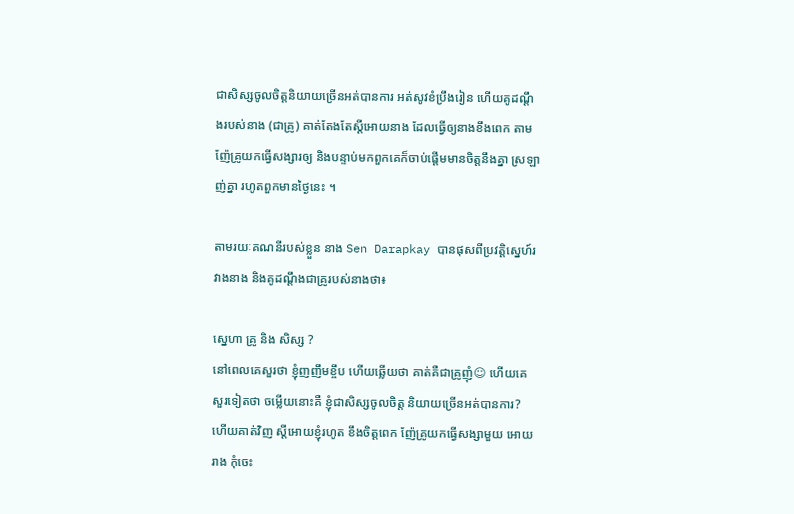ជាសិស្សចូលចិត្តនិយាយច្រើនអត់បានការ អត់សូវខំប្រឹងរៀន ហើយគូដណ្តឹងរបស់នាង (ជាគ្រូ) គាត់តែងតែស្តីអោយនាង ដែលធ្វើឲ្យនាងខឹងពេក តាមញ៉ែគ្រូយកធ្វើសង្សារឲ្យ និងបន្ទាប់មកពួកគេក៏ចាប់ផ្តើមមានចិត្តនឹងគ្នា ស្រឡាញ់គ្នា រហូតពួកមានថ្ងៃនេះ ។

តាមរយៈគណនីរបស់ខ្លួន នាង Sen Darapkay បានផុសពីប្រវត្តិស្នេហ៍រវាងនាង និងគូដណ្តឹងជាគ្រូរបស់នាងថា៖

ស្នេហា គ្រូ និង សិស្ស ?
នៅពេលគេសួរថា ខ្ញុំញញឹមខ្ចឹប ហើយឆ្លើយថា គាត់គឺជាគ្រូញុំ☺ ហើយគេសួរទៀតថា ចម្លើយនោះគឺ ខ្ញុំជាសិស្សចូលចិត្ត និយាយច្រើនអត់បានការ? ហើយគាត់វិញ ស្តីអោយខ្ញុំរហូត ខឹងចិត្តពេក ញ៉ែគ្រូយកធ្វើសង្សាមួយ អោយរាង កុំចេះ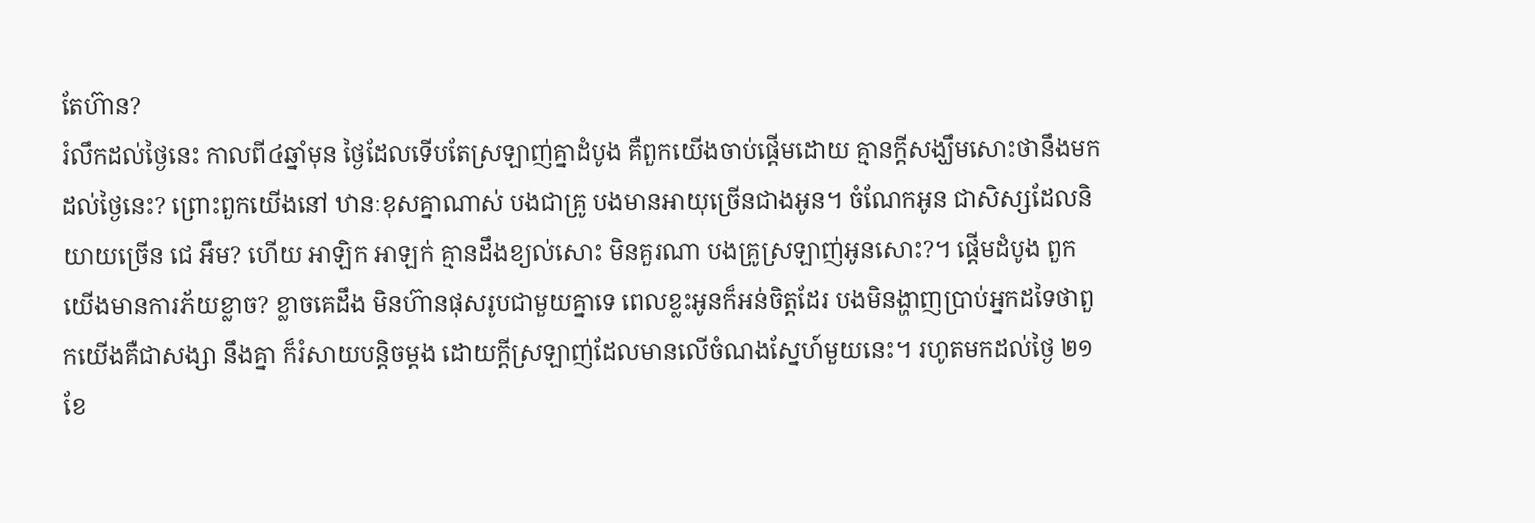តែហ៊ាន?
រំលឹកដល់ថ្ងៃនេះ កាលពី៤ឆ្នាំមុន ថ្ងៃដែលទើបតែស្រឡាញ់គ្នាដំបូង គឺពួកយើងចាប់ផ្តើមដោយ គ្មានក្តីសង្ឃឹមសោះថានឹងមកដល់ថ្ងៃនេះ? ព្រោះពួកយើងនៅ ឋានៈខុសគ្នាណាស់ បងជាគ្រូ បងមានអាយុច្រើនជាងអូន។ ចំណែកអូន ជាសិស្សដែលនិយាយច្រើន ជេ អឹម? ហើយ អាឡិក អាឡក់ គ្មានដឹងខ្យល់សោះ មិនគួរណា បងគ្រូស្រឡាញ់អូនសោះ?។ ផ្តើមដំបូង ពួកយើងមានការភ័យខ្លាច? ខ្លាចគេដឹង មិនហ៊ានផុសរូបជាមួយគ្នាទេ ពេលខ្លះអូនក៏អន់ចិត្តដែរ បងមិនង្ហាញប្រាប់អ្នកដទៃថាពួកយើងគឺជាសង្សា នឹងគ្នា ក៏រំសាយបន្តិចម្តង ដោយក្តីស្រឡាញ់ដែលមានលើចំណងស្នែហ៍មួយនេះ។ រហូតមកដល់ថ្ងៃ ២១ ខែ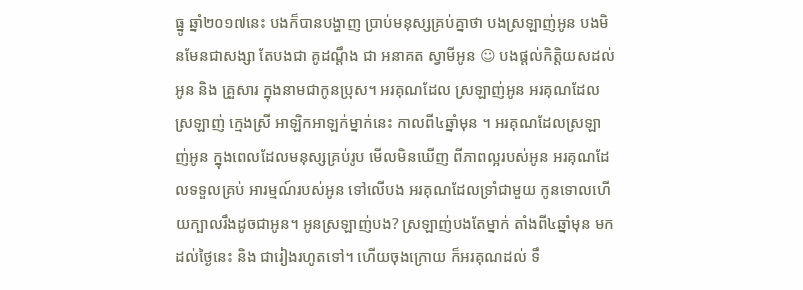ធ្នូ ឆ្នាំ២០១៧នេះ បងក៏បានបង្ហាញ ប្រាប់មនុស្សគ្រប់គ្នាថា បងស្រឡាញ់អូន បងមិនមែនជាសង្សា តែបងជា គូដណ្តឹង ជា អនាគត ស្វាមីអូន ☺ បងផ្តល់កិត្តិយសដល់អូន និង គ្រួសារ ក្នុងនាមជាកូនប្រុស។ អរគុណដែល ស្រឡាញ់អូន អរគុណដែលស្រឡាញ់ ក្មេងស្រី អាឡិកអាឡក់ម្នាក់នេះ កាលពី៤ឆ្នាំមុន ។ អរគុណដែលស្រឡាញ់អូន ក្នុងពេលដែលមនុស្សគ្រប់រូប មើលមិនឃើញ ពីភាពល្អរបស់អូន អរគុណដែលទទួលគ្រប់ អារម្មណ៍របស់អូន ទៅលើបង អរគុណដែលទ្រាំជាមួយ កូនទោលហើយក្បាលរឹងដូចជាអូន។ អូនស្រឡាញ់បង? ស្រឡាញ់បងតែម្នាក់ តាំងពី៤ឆ្នាំមុន មកដល់ថ្ងៃនេះ និង ជារៀងរហូតទៅ។ ហើយចុងក្រោយ ក៏អរគុណដល់ ទឹ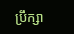ប្រឹក្សា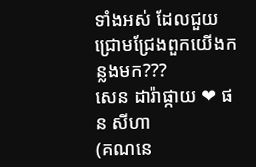ទាំងអស់ ដែលជួយជ្រោមជ្រែងពួកយើងកន្លងមក???
សេន ដារ៉ាផ្កាយ ❤ ផន សីហា
(គណនេ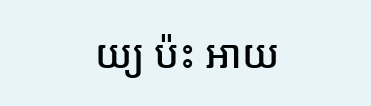យ្យ ប៉ះ អាយ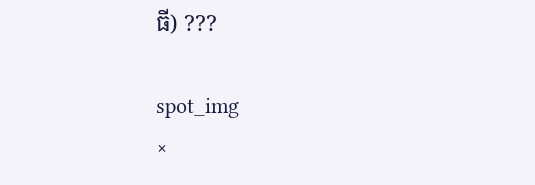ធី) ???

spot_img
×